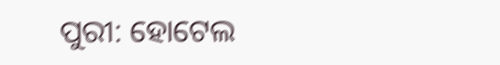ପୁରୀ: ହୋଟେଲ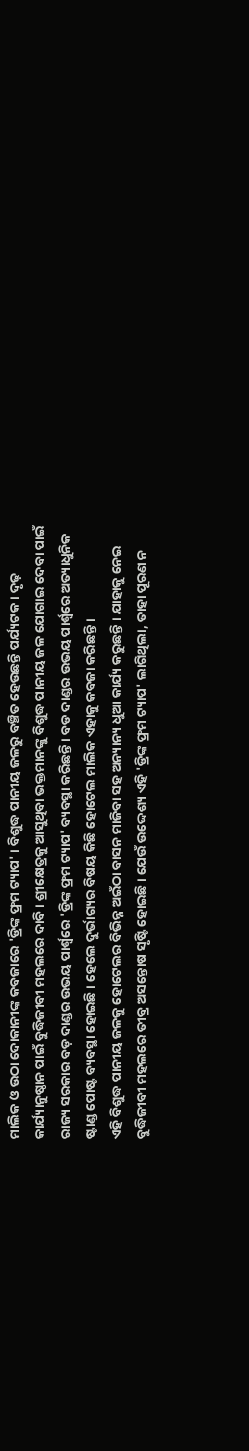ମାଲିକ ଓ ଉଠା ଦୋକାନୀଙ୍କ କବଜାରେ 'ଡ୍ରିଙ୍କ ଫ୍ରମ ଟ୍ୟାପ' । ବିଶୁଦ୍ଧ ପାନୀୟ ଜଳରୁ ବଞ୍ଚିତ ହେଉଛନ୍ତି ପର୍ଯ୍ୟଟକ । ଦୃଢ଼ କାର୍ଯ୍ୟାନୁଷ୍ଠାନ ପାଇଁ ବୁଦ୍ଧିଜୀବୀ ମହଲରେ ଦାବି । ଶ୍ରୀକ୍ଷେତ୍ରକୁ ଆସୁଥିବା ଭକ୍ତମାନଙ୍କୁ ବିଶୁଦ୍ଧ ପାନୀୟ ଜଳ ଯୋଗାଇ ଦେବା ପାଇଁ ରାଜ୍ୟ ସରକାର ବଡ଼ ଦାଣ୍ଡର ଉଭୟ ପାର୍ଶ୍ୱରେ 'ଡ୍ରିଙ୍କ ଫ୍ରମ ଟ୍ୟାପ' ବ୍ୟବସ୍ଥା କରିଛନ୍ତି । ବଡ ଦାଣ୍ଡର ଉଭୟ ପାର୍ଶ୍ୱରେ ଅତ୍ୟାଧୁନିକ ଷ୍ଟାଣ୍ଡ ପୋଷ୍ଟ ବ୍ୟବସ୍ଥା ହୋଇଛି । ହେଲେ ଦୁର୍ଭାଗ୍ୟର ବିଷୟ କିଛି ହୋଟେଲ ମାଲିକ ଏହାକୁ କବଜା କରିଛନ୍ତି ।
ଏହି ବିଶୁଦ୍ଧ ପାନୀୟ ଜଳକୁ ହୋଟେଲର ବିଭିନ୍ନ ଅଇଁଠା ବାସନ ମାଜିବା ସହ ଅନ୍ୟାନ୍ୟ ଧୁଆ କାର୍ଯ୍ୟ କରୁଛନ୍ତି । ଯାହାକୁ ନେଇ ବୁଦ୍ଧିଜୀବୀ ମହଲରେ ତୀବ୍ର ଅସନ୍ତୋଷ ସୃଷ୍ଟି ହୋଇଛି । ଯେଉଁ ଉଦ୍ଦେଶ୍ୟ ଏହି 'ଡ୍ରିଙ୍କ ଫ୍ରମ ଟ୍ୟାପ' ଲାଗିଥିଲା, ତାହା ପୂରଣ ନ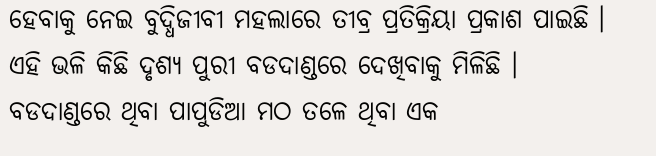ହେବାକୁ ନେଇ ବୁଦ୍ଧିଜୀବୀ ମହଲାରେ ତୀବ୍ର ପ୍ରତିକ୍ରିୟା ପ୍ରକାଶ ପାଇଛି । ଏହି ଭଳି କିଛି ଦୃଶ୍ୟ ପୁରୀ ବଡଦାଣ୍ଡରେ ଦେଖିବାକୁ ମିଳିଛି ।
ବଡଦାଣ୍ଡରେ ଥିବା ପାପୁଡିଆ ମଠ ତଳେ ଥିବା ଏକ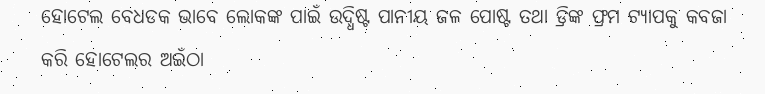ହୋଟେଲ ବେଧଡକ ଭାବେ ଲୋକଙ୍କ ପାଇଁ ଉଦ୍ଧିଷ୍ଟ ପାନୀୟ ଜଳ ପୋଷ୍ଟ ତଥା ଡ୍ରିଙ୍କ ଫ୍ରମ ଟ୍ୟାପକୁ କବଜା କରି ହୋଟେଲର ଅଇଁଠା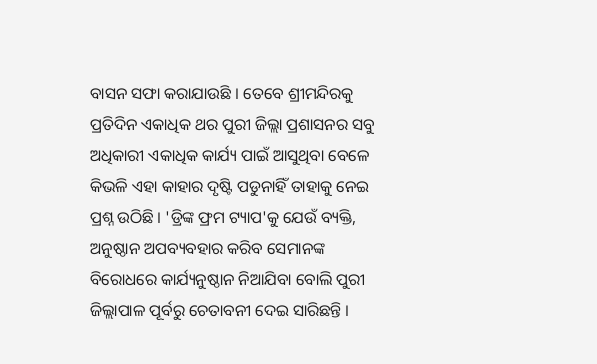ବାସନ ସଫା କରାଯାଉଛି । ତେବେ ଶ୍ରୀମନ୍ଦିରକୁ ପ୍ରତିଦିନ ଏକାଧିକ ଥର ପୁରୀ ଜିଲ୍ଲା ପ୍ରଶାସନର ସବୁ ଅଧିକାରୀ ଏକାଧିକ କାର୍ଯ୍ୟ ପାଇଁ ଆସୁଥିବା ବେଳେ କିଭଳି ଏହା କାହାର ଦୃଷ୍ଟି ପଡୁନାହିଁ ତାହାକୁ ନେଇ ପ୍ରଶ୍ନ ଉଠିଛି । 'ଡ୍ରିଙ୍କ ଫ୍ରମ ଟ୍ୟାପ'କୁ ଯେଉଁ ବ୍ୟକ୍ତି, ଅନୁଷ୍ଠାନ ଅପବ୍ୟବହାର କରିବ ସେମାନଙ୍କ ବିରୋଧରେ କାର୍ଯ୍ୟନୁଷ୍ଠାନ ନିଆଯିବା ବୋଲି ପୁରୀ ଜିଲ୍ଲାପାଳ ପୂର୍ବରୁ ଚେତାବନୀ ଦେଇ ସାରିଛନ୍ତି ।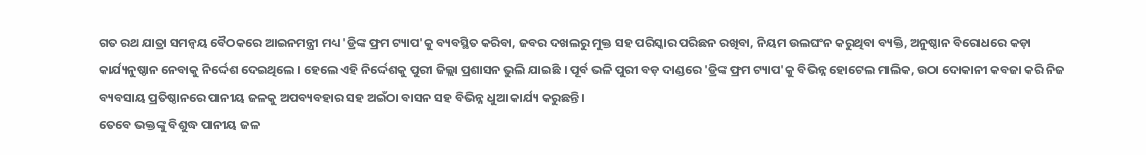ଗତ ରଥ ଯାତ୍ରା ସମନ୍ଵୟ ବୈଠକରେ ଆଇନମନ୍ତ୍ରୀ ମଧ୍ୟ 'ଡ୍ରିଙ୍କ ଫ୍ରମ ଟ୍ୟାପ'କୁ ବ୍ୟବସ୍ଥିତ କରିବା, ଜବର ଦଖଲରୁ ମୁକ୍ତ ସହ ପରିସ୍କାର ପରିଛନ ରଖିବା, ନିୟମ ଉଲଘଂନ କରୁଥିବା ବ୍ୟକ୍ତି, ଅନୁଷ୍ଠାନ ବିରୋଧରେ କଡ଼ା କାର୍ଯ୍ୟନୁଷ୍ଠାନ ନେବାକୁ ନିର୍ଦ୍ଦେଶ ଦେଇଥିଲେ । ହେଲେ ଏହି ନିର୍ଦ୍ଦେଶକୁ ପୁରୀ ଜିଲ୍ଲା ପ୍ରଶାସନ ଭୁଲି ଯାଇଛି । ପୂର୍ବ ଭଳି ପୁରୀ ବଡ଼ ଦାଣ୍ଡରେ 'ଡ୍ରିଙ୍କ ଫ୍ରମ ଟ୍ୟାପ'କୁ ବିଭିନ୍ନ ହୋଟେଲ ମାଲିକ, ଉଠା ଦୋକାନୀ କବଜା କରି ନିଜ ବ୍ୟବସାୟ ପ୍ରତିଷ୍ଠାନରେ ପାନୀୟ ଜଳକୁ ଅପବ୍ୟବହାର ସହ ଅଇଁଠା ବାସନ ସହ ବିଭିନ୍ନ ଧୁଆ କାର୍ଯ୍ୟ କରୁଛନ୍ତି ।
ତେବେ ଭକ୍ତଙ୍କୁ ବିଶୁଦ୍ଧ ପାନୀୟ ଜଳ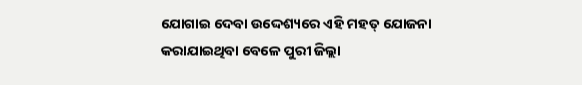ଯୋଗାଇ ଦେବା ଉଦ୍ଦେଶ୍ୟରେ ଏହି ମହତ୍ ଯୋଜନା କରାଯାଇଥିବା ବେଳେ ପୁରୀ ଜିଲ୍ଲା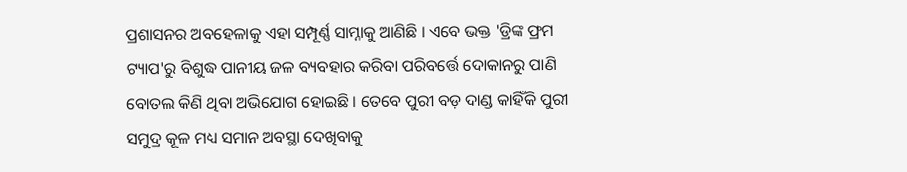ପ୍ରଶାସନର ଅବହେଳାକୁ ଏହା ସମ୍ପୂର୍ଣ୍ଣ ସାମ୍ନାକୁ ଆଣିଛି । ଏବେ ଭକ୍ତ 'ଡ୍ରିଙ୍କ ଫ୍ରମ ଟ୍ୟାପ'ରୁ ବିଶୁଦ୍ଧ ପାନୀୟ ଜଳ ବ୍ୟବହାର କରିବା ପରିବର୍ତ୍ତେ ଦୋକାନରୁ ପାଣି ବୋତଲ କିଣି ଥିବା ଅଭିଯୋଗ ହୋଇଛି । ତେବେ ପୁରୀ ବଡ଼ ଦାଣ୍ଡ କାହିଁକି ପୁରୀ ସମୁଦ୍ର କୂଳ ମଧ୍ୟ ସମାନ ଅବସ୍ଥା ଦେଖିବାକୁ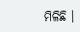ମିଳିଛି ।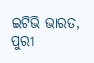ଇଟିଭି ଭାରତ, ପୁରୀ